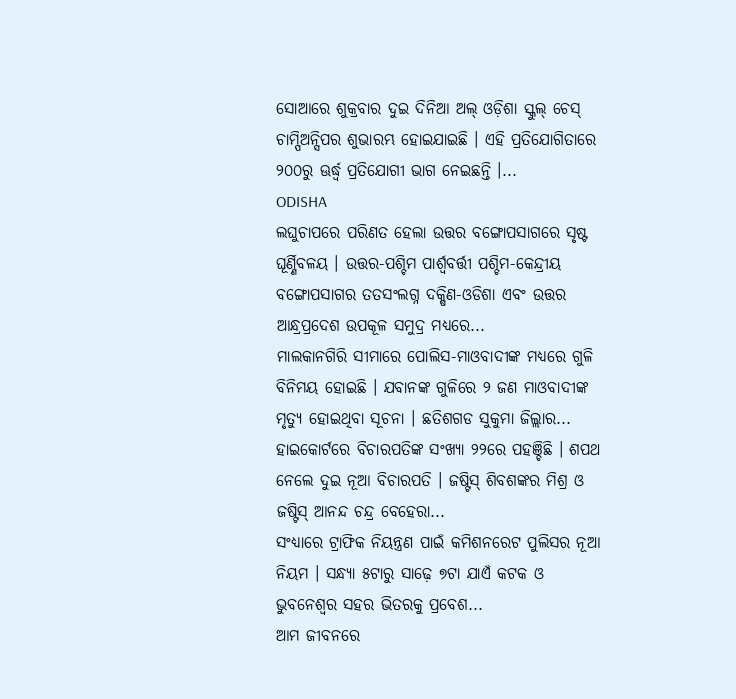ସୋଆରେ ଶୁକ୍ରବାର ଦୁଇ ଦିନିଆ ଅଲ୍ ଓଡ଼ିଶା ସ୍କୁଲ୍ ଚେସ୍ ଚାମ୍ପିଅନ୍ସିପର ଶୁଭାରମ୍ଭ ହୋଇଯାଇଛି । ଏହି ପ୍ରତିଯୋଗିତାରେ ୨୦୦ରୁ ଊର୍ଦ୍ଧ୍ୱ ପ୍ରତିଯୋଗୀ ଭାଗ ନେଇଛନ୍ତି ।...
ODISHA
ଲଘୁଚାପରେ ପରିଣତ ହେଲା ଉତ୍ତର ବଙ୍ଗୋପସାଗରେ ସୃଷ୍ଟ ଘୂର୍ଣ୍ଣିବଳୟ । ଉତ୍ତର-ପଶ୍ଚିମ ପାର୍ଶ୍ବବର୍ତ୍ତୀ ପଶ୍ଚିମ-କେନ୍ଦ୍ରୀୟ ବଙ୍ଗୋପସାଗର ତତସଂଲଗ୍ନ ଦକ୍ଷିଣ-ଓଡିଶା ଏବଂ ଉତ୍ତର ଆନ୍ଧ୍ରପ୍ରଦେଶ ଉପକୂଳ ସମୁଦ୍ର ମଧ୍ୟରେ...
ମାଲକାନଗିରି ସୀମାରେ ପୋଲିସ-ମାଓବାଦୀଙ୍କ ମଧ୍ୟରେ ଗୁଳି ବିନିମୟ ହୋଇଛି । ଯବାନଙ୍କ ଗୁଳିରେ ୨ ଜଣ ମାଓବାଦୀଙ୍କ ମୃତ୍ୟୁ ହୋଇଥିବା ସୂଚନା । ଛତିଶଗଡ ସୁକୁମା ଜିଲ୍ଲାର...
ହାଇକୋର୍ଟରେ ବିଚାରପତିଙ୍କ ସଂଖ୍ୟା ୨୨ରେ ପହଞ୍ଚିଛି । ଶପଥ ନେଲେ ଦୁଇ ନୂଆ ବିଚାରପତି । ଜଷ୍ଟିସ୍ ଶିବଶଙ୍କର ମିଶ୍ର ଓ ଜଷ୍ଟିସ୍ ଆନନ୍ଦ ଚନ୍ଦ୍ର ବେହେରା...
ସଂଧ୍ୟାରେ ଟ୍ରାଫିକ ନିୟନ୍ତ୍ରଣ ପାଇଁ କମିଶନରେଟ ପୁଲିସର ନୂଆ ନିୟମ । ସନ୍ଧ୍ୟା ୫ଟାରୁ ସାଢ଼େ ୭ଟା ଯାଏଁ କଟକ ଓ ଭୁବନେଶ୍ୱର ସହର ଭିତରକୁ ପ୍ରବେଶ...
ଆମ ଜୀବନରେ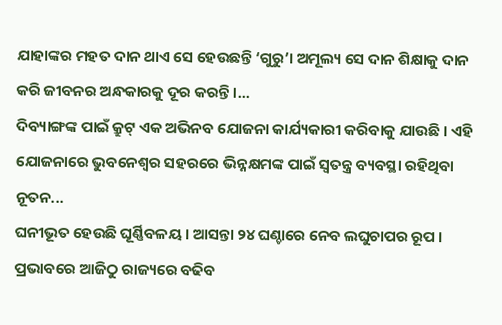ଯାହାଙ୍କର ମହତ ଦାନ ଥାଏ ସେ ହେଉଛନ୍ତି ‘ଗୁରୁ’। ଅମୂଲ୍ୟ ସେ ଦାନ ଶିକ୍ଷାକୁ ଦାନ କରି ଜୀବନର ଅନ୍ଧକାରକୁ ଦୂର କରନ୍ତି ।...
ଦିବ୍ୟାଙ୍ଗଙ୍କ ପାଇଁ କ୍ରୁଟ୍ ଏକ ଅଭିନବ ଯୋଜନା କାର୍ଯ୍ୟକାରୀ କରିବାକୁ ଯାଉଛି । ଏହି ଯୋଜନାରେ ଭୁବନେଶ୍ୱର ସହରରେ ଭିନ୍ନକ୍ଷମଙ୍କ ପାଇଁ ସ୍ଵତନ୍ତ୍ର ବ୍ୟବସ୍ଥା ରହିଥିବା ନୂତନ...
ଘନୀଭୂତ ହେଉଛି ଘୂର୍ଣ୍ଣିବଳୟ । ଆସନ୍ତା ୨୪ ଘଣ୍ଚାରେ ନେବ ଲଘୁଚାପର ରୂପ । ପ୍ରଭାବରେ ଆଜିଠୁ ରାଜ୍ୟରେ ବଢିବ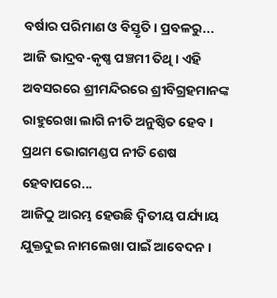ବର୍ଷାର ପରିମାଣ ଓ ବିସ୍ତୃତି। ପ୍ରବଳରୁ...
ଆଜି ଭାଦ୍ରବ-କୃଷ୍ଣ ପଞ୍ଚମୀ ତିଥି । ଏହି ଅବସରରେ ଶ୍ରୀମନ୍ଦିରରେ ଶ୍ରୀବିଗ୍ରହମାନଙ୍କ ରାହୁରେଖା ଲାଗି ନୀତି ଅନୁଷ୍ଠିତ ହେବ । ପ୍ରଥମ ଭୋଗମଣ୍ଡପ ନୀତି ଶେଷ ହେବାପରେ...
ଆଜିଠୁ ଆରମ୍ଭ ହେଉଛି ଦ୍ବିତୀୟ ପର୍ଯ୍ୟାୟ ଯୁକ୍ତଦୁଇ ନାମଲେଖା ପାଇଁ ଆବେଦନ ।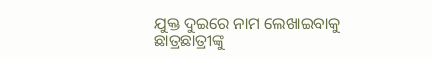ଯୁକ୍ତ ଦୁଇରେ ନାମ ଲେଖାଇବାକୁ ଛାତ୍ରଛାତ୍ରୀଙ୍କୁ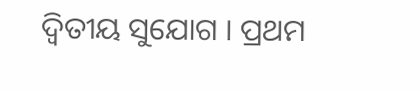ଦ୍ବିତୀୟ ସୁଯୋଗ । ପ୍ରଥମ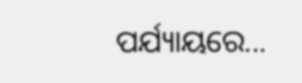ପର୍ଯ୍ୟାୟରେ...